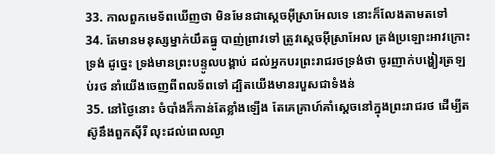33. កាលពួកមេទ័ពឃើញថា មិនមែនជាស្តេចអ៊ីស្រាអែលទេ នោះក៏លែងតាមតទៅ
34. តែមានមនុស្សម្នាក់យឹតធ្នូ បាញ់ព្រាវទៅ ត្រូវស្តេចអ៊ីស្រាអែល ត្រង់ប្រឡោះអាវក្រោះទ្រង់ ដូច្នេះ ទ្រង់មានព្រះបន្ទូលបង្គាប់ ដល់អ្នកបរព្រះរាជរថទ្រង់ថា ចូរញាក់បង្ហៀរត្រឡប់រថ នាំយើងចេញពីពលទ័ពទៅ ដ្បិតយើងមានរបួសជាទំងន់
35. នៅថ្ងៃនោះ ចំបាំងក៏កាន់តែខ្លាំងឡើង តែគេគ្រាហ៍គាំស្តេចនៅក្នុងព្រះរាជរថ ដើម្បីតស៊ូនឹងពួកស៊ីរី លុះដល់ពេលល្ងា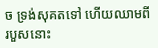ច ទ្រង់សុគតទៅ ហើយឈាមពីរបួសនោះ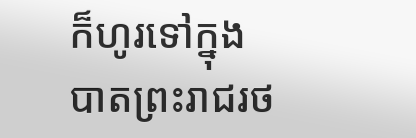ក៏ហូរទៅក្នុងបាតព្រះរាជរថ